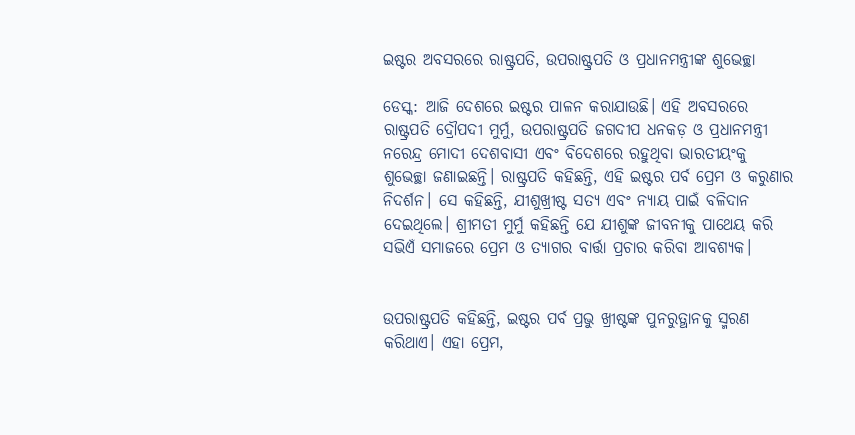ଇଷ୍ଟର ଅବସରରେ ରାଷ୍ଟ୍ରପତି, ଉପରାଷ୍ଟ୍ରପତି ଓ ପ୍ରଧାନମନ୍ତ୍ରୀଙ୍କ ଶୁଭେଚ୍ଛା

ଡେସ୍କ: ଆଜି ଦେଶରେ ଇଷ୍ଟର ପାଳନ କରାଯାଉଛି। ଏହି ଅବସରରେ ରାଷ୍ଟ୍ରପତି ଦ୍ରୌପଦୀ ମୁର୍ମୁ, ଉପରାଷ୍ଟ୍ରପତି ଜଗଦୀପ ଧନକଡ଼ ଓ ପ୍ରଧାନମନ୍ତ୍ରୀ ନରେନ୍ଦ୍ର ମୋଦୀ ଦେଶବାସୀ ଏବଂ ବିଦେଶରେ ରହୁଥିବା ଭାରତୀୟଂକୁ ଶୁଭେଚ୍ଛା ଜଣାଇଛନ୍ତି। ରାଷ୍ଟ୍ରପତି କହିଛନ୍ତି, ଏହି ଇଷ୍ଟର ପର୍ବ ପ୍ରେମ ଓ କରୁଣାର ନିଦର୍ଶନ। ସେ କହିଛନ୍ତି, ଯୀଶୁଖ୍ରୀଷ୍ଟ ସତ୍ୟ ଏବଂ ନ୍ୟାୟ ପାଇଁ ବଳିଦାନ ଦେଇଥିଲେ। ଶ୍ରୀମତୀ ମୁର୍ମୁ କହିଛନ୍ତି ଯେ ଯୀଶୁଙ୍କ ଜୀବନୀକୁ ପାଥେୟ କରି ସଭିଏଁ ସମାଜରେ ପ୍ରେମ ଓ ତ୍ୟାଗର ବାର୍ତ୍ତା ପ୍ରଚାର କରିବା ଆବଶ୍ୟକ।


ଉପରାଷ୍ଟ୍ରପତି କହିଛନ୍ତି, ଇଷ୍ଟର ପର୍ବ ପ୍ରଭୁ ଖ୍ରୀଷ୍ଟଙ୍କ ପୁନରୁତ୍ଥାନକୁ ସ୍ମରଣ କରିଥାଏ। ଏହା ପ୍ରେମ,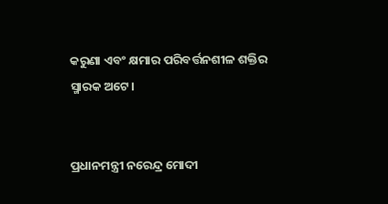କରୁଣା ଏବଂ କ୍ଷମାର ପରିବର୍ତ୍ତନଶୀଳ ଶକ୍ତିର ସ୍ମାରକ ଅଟେ।


ପ୍ରଧାନମନ୍ତ୍ରୀ ନରେନ୍ଦ୍ର ମୋଦୀ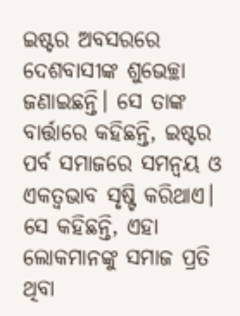ଇଷ୍ଟର ଅବସରରେ ଦେଶବାସୀଙ୍କ ଶୁଭେଚ୍ଛା ଜଣାଇଛନ୍ତି। ସେ ତାଙ୍କ ବାର୍ତ୍ତାରେ କହିଛନ୍ତି, ଇଷ୍ଟର ପର୍ବ ସମାଜରେ ସମନ୍ୱୟ ଓ ଏକତ୍ୱଭାବ ସୃଷ୍ଟି କରିଥାଏ। ସେ କହିଛନ୍ତି, ଏହା ଲୋକମାନଙ୍କୁ ସମାଜ ପ୍ରତି ଥିବା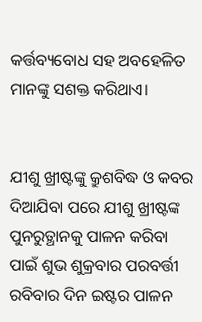କର୍ତ୍ତବ୍ୟବୋଧ ସହ ଅବହେଳିତ ମାନଙ୍କୁ ସଶକ୍ତ କରିଥାଏ।


ଯୀଶୁ ଖ୍ରୀଷ୍ଟଙ୍କୁ କ୍ରୁଶବିଦ୍ଧ ଓ କବର ଦିଆଯିବା ପରେ ଯୀଶୁ ଖ୍ରୀଷ୍ଟଙ୍କ ପୁନରୁତ୍ଥାନକୁ ପାଳନ କରିବା ପାଇଁ ଶୁଭ ଶୁକ୍ରବାର ପରବର୍ତ୍ତୀ ରବିବାର ଦିନ ଇଷ୍ଟର ପାଳନ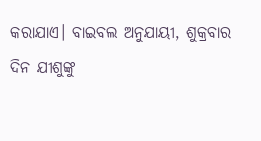କରାଯାଏ। ବାଇବଲ ଅନୁଯାୟୀ, ଶୁକ୍ରବାର ଦିନ ଯୀଶୁଙ୍କୁ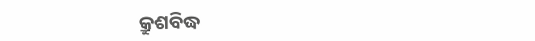କ୍ରୁଶବିଦ୍ଧ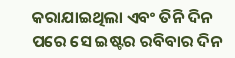କରାଯାଇଥିଲା ଏବଂ ତିନି ଦିନ ପରେ ସେ ଇଷ୍ଟର ରବିବାର ଦିନ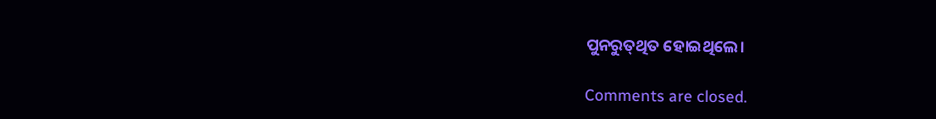ପୁନରୁ‌ତ୍‌ଥିତ ହୋଇଥିଲେ।

Comments are closed.